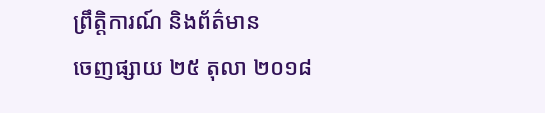ព្រឹត្តិការណ៍ និងព័ត៌មាន
ចេញផ្សាយ ២៥ តុលា ២០១៨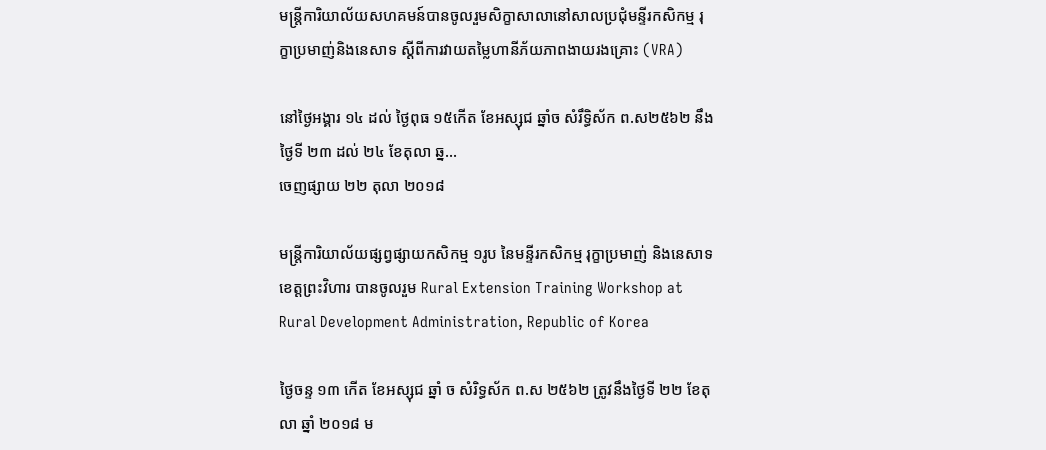មន្រ្តីការិយាល័យសហគមន៍បានចូលរួមសិក្ខាសាលានៅសាលប្រជុំមន្ទីរកសិកម្ម រុក្ខាប្រមាញ់និងនេសាទ ស្តីពីការវាយតម្លៃហានីភ័យភាពងាយរងគ្រោះ (VRA)

នៅថ្ងៃអង្គារ ១៤ ដល់ ថ្ងៃពុធ ១៥កើត ខែអស្សុជ ឆ្នាំច សំរឹទ្ធិស័ក ព.ស២៥៦២ នឹងថ្ងៃទី ២៣ ដល់ ២៤ ខែតុលា ឆ្ន...
ចេញផ្សាយ ២២ តុលា ២០១៨

មន្រ្តីការិយាល័យផ្សព្វផ្សាយកសិកម្ម ១រូប នៃមន្ទីរកសិកម្ម រុក្ខាប្រមាញ់ និងនេសាទ ខេត្តព្រះវិហារ បានចូលរួម Rural Extension Training Workshop at Rural Development Administration, Republic of Korea

ថ្ងៃចន្ទ ១៣ កើត ខែអស្សុជ ឆ្នាំ ច សំរិទ្ធស័ក ព.ស ២៥៦២ ត្រូវនឹងថ្ងៃទី ២២ ខែតុលា ឆ្នាំ ២០១៨ ម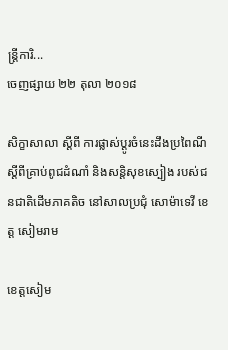ន្រ្តីការិ...
ចេញផ្សាយ ២២ តុលា ២០១៨

សិក្ខាសាលា ស្តីពី ការផ្លាស់ប្តូរចំនេះដឹងប្រពៃណីស្តីពីគ្រាប់ពូជដំណាំ និងសន្តិសុខស្បៀង របស់ជនជាតិដើមភាគតិច នៅសាលប្រជុំ សោម៉ាទេវី ខេត្ត សៀមរាម

ខេត្តសៀម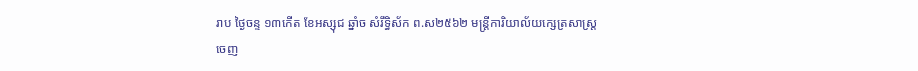រាប ថ្ងៃចន្ទ ១៣កើត ខែអស្សុជ ឆ្នាំច សំរឹទ្ធិស័ក ព.ស២៥៦២ មន្ត្រីការិយាល័យក្សេត្រសាស្រ្ត
ចេញ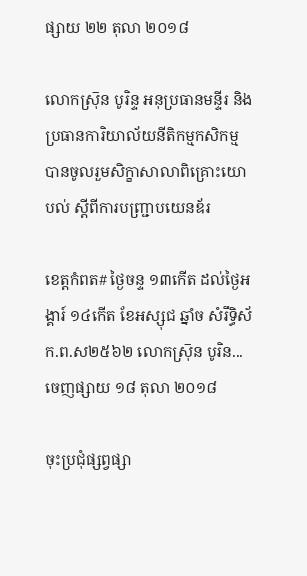ផ្សាយ ២២ តុលា ២០១៨

លោកស្រ៑ុន បូរិន្ទ អនុប្រធានមន្ទីរ និងប្រធានការិយាល័យនីតិកម្មកសិកម្ម បានចូលរួមសិក្ខាសាលាពិគ្រោះយោបល់ ស្តីពីការបញ្រ្ជាបយេនឌ័រ

ខេត្តកំពត# ថ្ងៃចន្ទ ១៣កើត ដល់ថ្ងៃអង្គារ៍ ១៤កើត ខែអស្សុជ ឆ្នាំច សំរឹទ្ធិស័ក.ព.ស២៥៦២ លោកស្រ៑ុន បូរិន...
ចេញផ្សាយ ១៨ តុលា ២០១៨

ចុះប្រជុំផ្សព្វផ្សា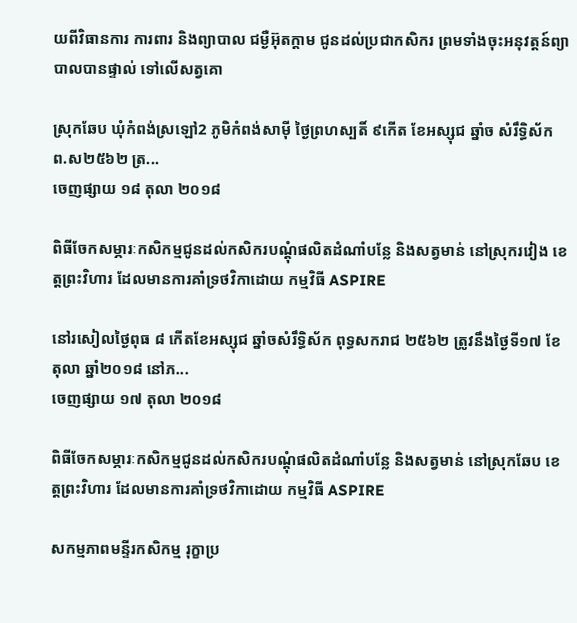យពីវិធានការ ការពារ និងព្យាបាល ជម្ងឺអ៊ុតក្តាម ជូនដល់ប្រជាកសិករ ព្រមទាំងចុះអនុវត្តន៍ព្យាបាលបានផ្ទាល់ ទៅលើសត្វគោ

ស្រុកឆែប ឃុំកំពង់ស្រឡៅ2 ភូមិកំពង់សាម៉ី ថ្ងៃព្រហស្បតិ៍ ៩កើត ខែអស្សុជ ឆ្នាំច សំរឹទ្ធិស័ក ព.ស២៥៦២ ត្រ...
ចេញផ្សាយ ១៨ តុលា ២០១៨

ពិធីចែកសម្ភារៈកសិកម្មជូនដល់កសិករបណ្តុំផលិតដំណាំបន្លែ និងសត្វមាន់ នៅស្រុករវៀង ខេត្តព្រះវិហារ ដែលមានការគាំទ្រថវិកាដោយ កម្មវិធី ASPIRE

នៅរសៀលថ្ងៃពុធ ៨ កើតខែអស្សុជ ឆ្នាំចសំរឹទ្ធិស័ក ពុទ្ធសករាជ ២៥៦២ ត្រូវនឹងថ្ងៃទី១៧ ខែតុលា ឆ្នាំ២០១៨ នៅភ...
ចេញផ្សាយ ១៧ តុលា ២០១៨

ពិធីចែកសម្ភារៈកសិកម្មជូនដល់កសិករបណ្តុំផលិតដំណាំបន្លែ និងសត្វមាន់ នៅស្រុកឆែប ខេត្តព្រះវិហារ ដែលមានការគាំទ្រថវិកាដោយ កម្មវិធី ASPIRE

សកម្មភាពមន្ទីរកសិកម្ម រុក្ខាប្រ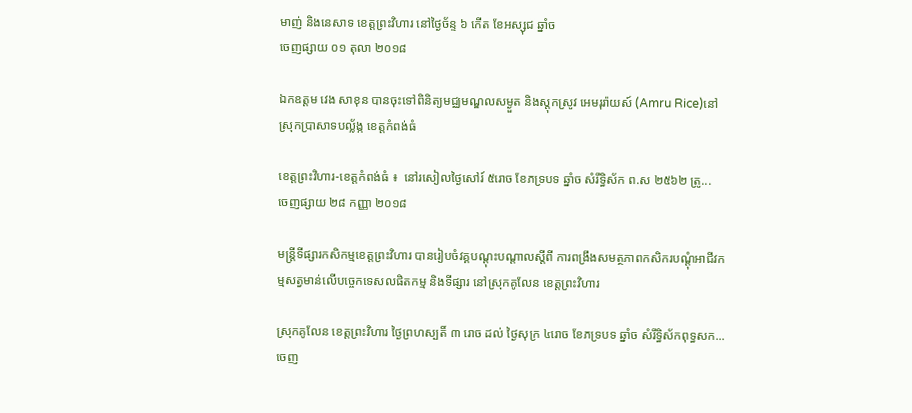មាញ់ និងនេសាទ ខេត្តព្រះវិហារ នៅថ្ងៃច័ន្ទ ៦ កើត ខែអស្សុជ ឆ្នាំច
ចេញផ្សាយ ០១ តុលា ២០១៨

ឯកឧត្តម វេង សាខុន បានចុះទៅពិនិត្យមជ្ឈមណ្ឌលសម្ងួត និងស្តុកស្រូវ អេមរុរ៉ាយស៍ (Amru Rice)នៅស្រុកប្រាសាទបល្ល័ង្ក ខេត្តកំពង់ធំ

ខេត្តព្រះវិហារ-ខេត្តកំពង់ធំ ៖  នៅរសៀលថ្ងៃសៅរ៍ ៥រោច ខែភទ្របទ ឆ្នាំច សំរឹទ្ធិស័ក ព.ស ២៥៦២ ត្រូ...
ចេញផ្សាយ ២៨ កញ្ញា ២០១៨

មន្រ្តីទីផ្សារកសិកម្មខេត្តព្រះវិហារ បានរៀបចំវគ្គបណ្តុះបណ្តាលស្តីពី ការពង្រឹងសមត្ថភាពកសិករបណ្តុំអាជីវកម្មសត្វមាន់លើបច្ចេកទេសលផិតកម្ម និងទីផ្សារ នៅស្រុកគូលែន ខេត្តព្រះវិហារ

ស្រុកគូលែន ខេត្តព្រះវិហារ ថ្ងៃព្រហស្បតិ៍ ៣ រោច ដល់ ថ្ងៃសុក្រ ៤រោច ខែភទ្របទ ឆ្នាំច សំរឹទ្ធិស័កពុទ្ធសក...
ចេញ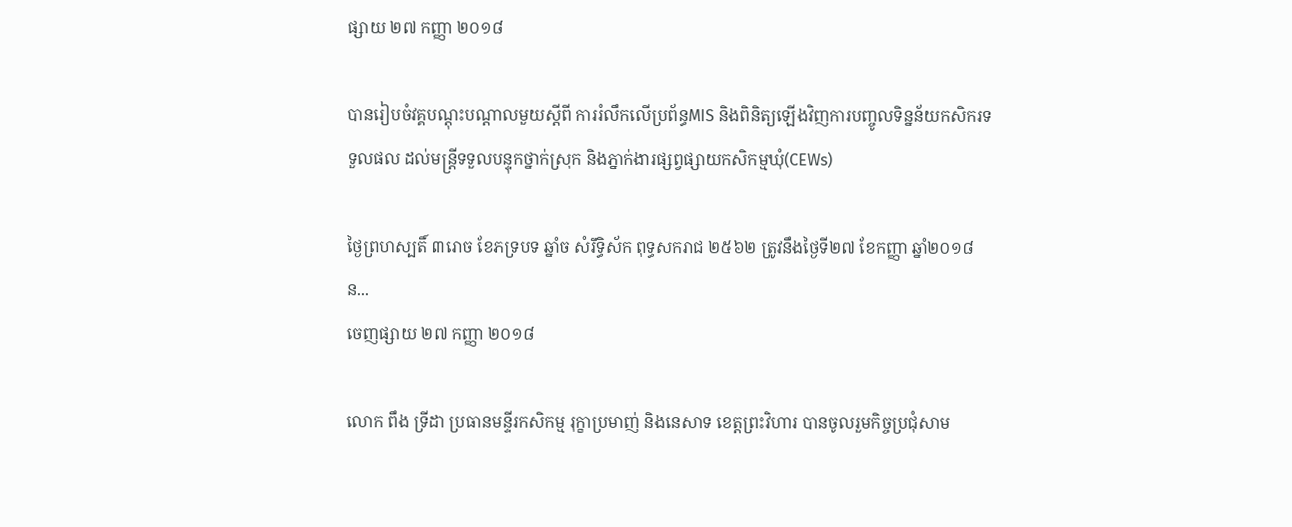ផ្សាយ ២៧ កញ្ញា ២០១៨

បានរៀបចំវគ្គបណ្តុះបណ្តាលមួយស្តីពី ការរំលឹកលើប្រព័ន្ធMIS និងពិនិត្យឡើងវិញការបញ្ចូលទិន្នន័យកសិករទទួលផល ដល់មន្រ្តីទទួលបន្ទុកថ្នាក់ស្រុក និងភ្នាក់ងារផ្សព្វផ្សាយកសិកម្មឃុំ(CEWs)

ថ្ងៃព្រហស្បតិ៍ ៣រោច ខែភទ្របទ ឆ្នាំច សំរឹទ្ធិស័ក ពុទ្ធសករាជ ២៥៦២ ត្រូវនឹងថ្ងៃទី២៧ ខែកញ្ញា ឆ្នាំ២០១៨ ន...
ចេញផ្សាយ ២៧ កញ្ញា ២០១៨

លោក ពឹង ទ្រីដា ប្រធានមន្ទីរកសិកម្ម រុក្ខាប្រមាញ់ និងនេសាទ ខេត្តព្រះវិហារ បានចូលរួមកិច្ចប្រជុំសាម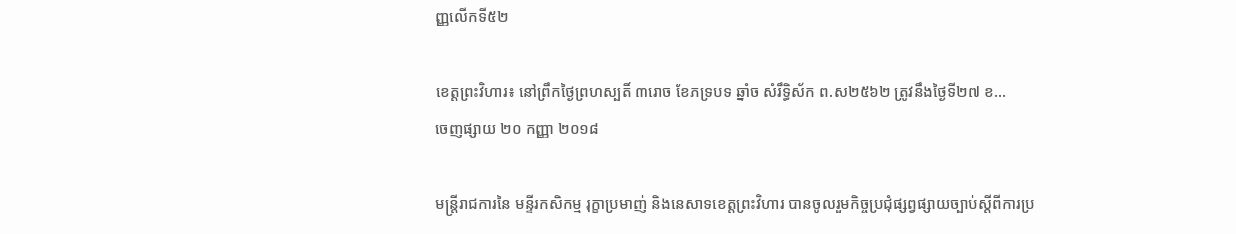ញ្ញលើកទី៥២

ខេត្តព្រះវិហារ៖ នៅព្រឹកថ្ងៃព្រហស្បតិ៍ ៣រោច ខែភទ្របទ ឆ្នាំច សំរឹទ្ធិស័ក ព.ស២៥៦២ ត្រូវនឹងថ្ងៃទី២៧ ខ...
ចេញផ្សាយ ២០ កញ្ញា ២០១៨

មន្ត្រីរាជការនៃ មន្ទីរកសិកម្ម រុក្ខាប្រមាញ់ និងនេសាទខេត្តព្រះវិហារ បានចូលរួមកិច្ចប្រជុំផ្សព្វផ្សាយច្បាប់ស្តីពីការប្រ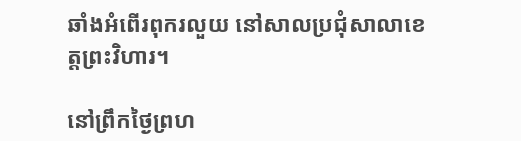ឆាំងអំពើរពុករលួយ នៅសាលប្រជុំសាលាខេត្តព្រះវិហារ។

នៅព្រឹកថ្ងៃព្រហ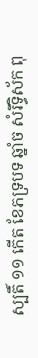ស្បតិ៍ ១១ កើត ខែភទ្របទ ឆ្នាំច សំរឹទ្ធិស័ក ពុ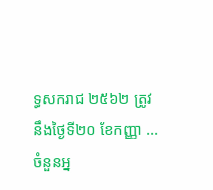ទ្ធសករាជ ២៥៦២ ត្រូវនឹងថ្ងៃទី២០ ខែកញ្ញា ...
ចំនួនអ្ន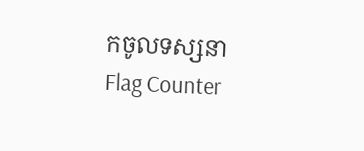កចូលទស្សនា
Flag Counter